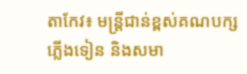តាកែវ៖ មន្ត្រីជាន់ខ្ពស់គណបក្សភ្លើងទៀន និងសមា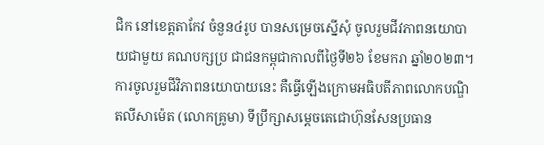ជិក នៅខេត្តតាកែវ ចំនួន៤រូប បានសម្រេចស្នើសុំ ចូលរួមជីវភាពនយោបាយជាមួយ គណបក្សប្រ ជាជនកម្ពុជាកាលពីថ្ងៃទី២៦ ខែមករា ឆ្នាំ២០២៣។
ការចូលរួមជីវិភាពនយោបាយនេះ គឺធ្វើឡើងក្រោមអធិបតីភាពលោកបណ្ឌិតលីសាម៉េត (លោកគ្រូមា) ទីប្រឹក្សាសម្តេចតេជោហ៊ុនសែនប្រធាន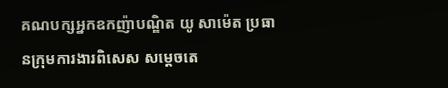គណបក្សអ្នកឧកញ៉ាបណ្ឌិត យូ សាម៉េត ប្រធានក្រុមការងារពិសេស សម្តេចតេ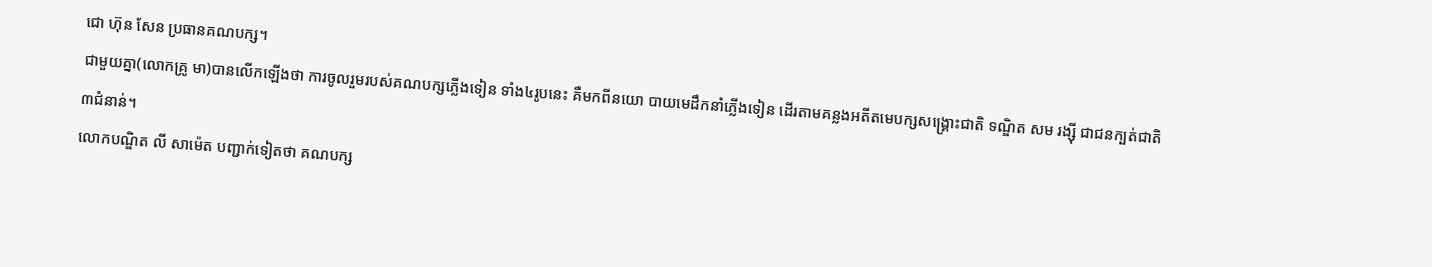ជោ ហ៊ុន សែន ប្រធានគណបក្ស។
ជាមួយគ្នា(លោកគ្រូ មា)បានលើកឡើងថា ការចូលរួមរបស់គណបក្សភ្លើងទៀន ទាំង៤រូបនេះ គឺមកពីនយោ បាយមេដឹកនាំភ្លើងទៀន ដើរតាមគន្លងអតីតមេបក្សសង្រ្គោះជាតិ ទណ្ឌិត សម រង្ស៊ី ជាជនក្បត់ជាតិ៣ជំនាន់។
លោកបណ្ឌិត លី សាម៉េត បញ្ជាក់ទៀតថា គណបក្ស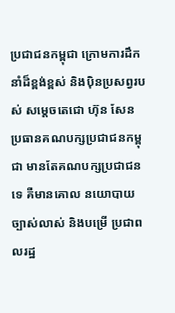ប្រជាជនកម្ពុជា ក្រោមការដឹកនាំដ៏ខ្ពង់ខ្ពស់ និងបុិនប្រសព្វរបស់ សម្ដេចតេជោ ហ៊ុន សែន ប្រធានគណបក្សប្រជាជនកម្ពុជា មានតែគណបក្សប្រជាជនទេ គឺមានគោល នយោបាយច្បាស់លាស់ និងបម្រើ ប្រជាពលរដ្ឋ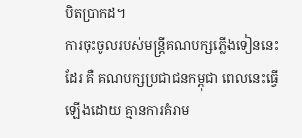បិតប្រាកដ។
ការចុះចូលរបស់មន្រ្តីគណបក្សភ្លើងទៀននេះដែរ គឺ គណបក្សប្រជាជនកម្ពុជា ពេលនេះធ្វើឡើងដោយ គ្មានការគំរាម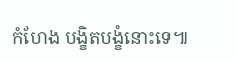កំហែង បង្ខិតបង្ខំនោះទេ៕